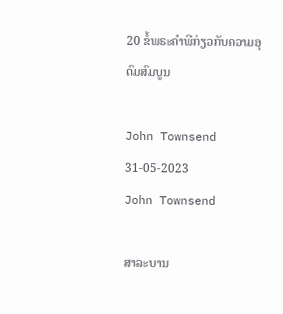20 ຂໍ້ພຣະຄໍາພີກ່ຽວກັບຄວາມອຸດົມສົມບູນ

John Townsend 31-05-2023
John Townsend

ສາລະບານ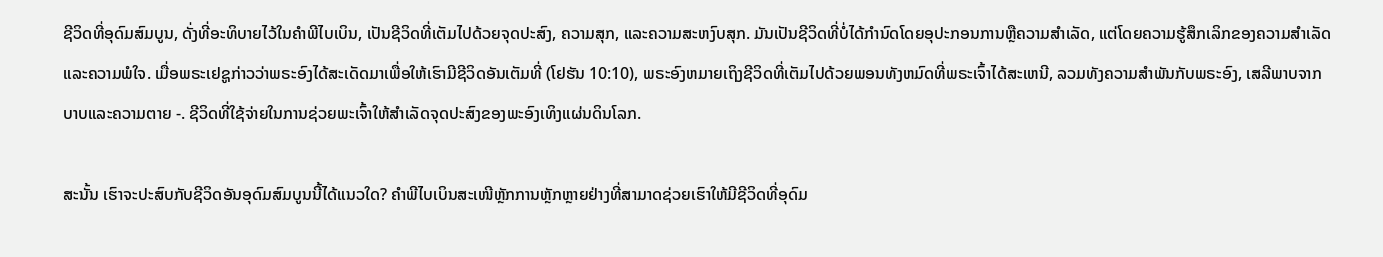ຊີວິດທີ່ອຸດົມສົມບູນ, ດັ່ງທີ່ອະທິບາຍໄວ້ໃນຄໍາພີໄບເບິນ, ເປັນຊີວິດທີ່ເຕັມໄປດ້ວຍຈຸດປະສົງ, ຄວາມສຸກ, ແລະຄວາມສະຫງົບສຸກ. ມັນເປັນຊີວິດທີ່ບໍ່ໄດ້ກໍານົດໂດຍອຸປະກອນການຫຼືຄວາມສໍາເລັດ, ແຕ່ໂດຍຄວາມຮູ້ສຶກເລິກຂອງຄວາມສໍາເລັດແລະຄວາມພໍໃຈ. ເມື່ອພຣະເຢຊູກ່າວວ່າພຣະອົງໄດ້ສະເດັດມາເພື່ອໃຫ້ເຮົາມີຊີວິດອັນເຕັມທີ່ (ໂຢຮັນ 10:10), ພຣະອົງຫມາຍເຖິງຊີວິດທີ່ເຕັມໄປດ້ວຍພອນທັງຫມົດທີ່ພຣະເຈົ້າໄດ້ສະເຫນີ, ລວມທັງຄວາມສໍາພັນກັບພຣະອົງ, ເສລີພາບຈາກບາບແລະຄວາມຕາຍ -. ຊີວິດທີ່ໃຊ້ຈ່າຍໃນການຊ່ວຍພະເຈົ້າໃຫ້ສຳເລັດຈຸດປະສົງຂອງພະອົງເທິງແຜ່ນດິນໂລກ.

ສະນັ້ນ ເຮົາຈະປະສົບກັບຊີວິດອັນອຸດົມສົມບູນນີ້ໄດ້ແນວໃດ? ຄຳພີໄບເບິນສະເໜີຫຼັກການຫຼັກຫຼາຍຢ່າງທີ່ສາມາດຊ່ວຍເຮົາໃຫ້ມີຊີວິດທີ່ອຸດົມ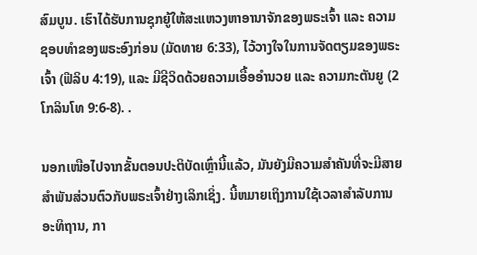ສົມບູນ. ເຮົາໄດ້ຮັບການຊຸກຍູ້ໃຫ້ສະແຫວງຫາອານາຈັກຂອງພຣະເຈົ້າ ແລະ ຄວາມຊອບທຳຂອງພຣະອົງກ່ອນ (ມັດທາຍ 6:33), ໄວ້ວາງໃຈໃນການຈັດຕຽມຂອງພຣະເຈົ້າ (ຟີລິບ 4:19), ແລະ ມີຊີວິດດ້ວຍຄວາມເອື້ອອຳນວຍ ແລະ ຄວາມກະຕັນຍູ (2 ໂກລິນໂທ 9:6-8). .

ນອກເໜືອໄປຈາກຂັ້ນຕອນປະຕິບັດເຫຼົ່ານີ້ແລ້ວ, ມັນຍັງມີຄວາມສຳຄັນທີ່ຈະມີສາຍສຳພັນສ່ວນຕົວກັບພຣະເຈົ້າຢ່າງເລິກເຊິ່ງ. ນີ້ຫມາຍເຖິງການໃຊ້ເວລາສໍາລັບການອະທິຖານ, ກາ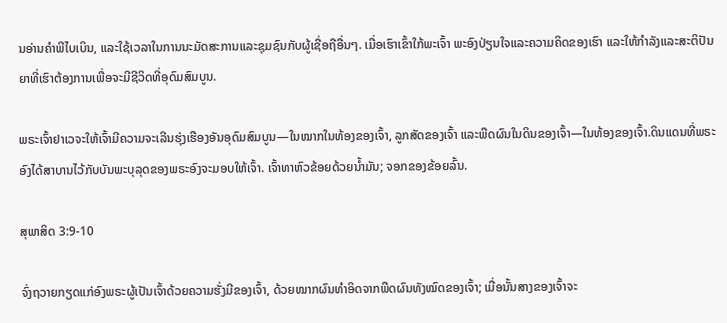ນອ່ານຄໍາພີໄບເບິນ, ແລະໃຊ້ເວລາໃນການນະມັດສະການແລະຊຸມຊົນກັບຜູ້ເຊື່ອຖືອື່ນໆ. ເມື່ອເຮົາເຂົ້າໃກ້ພະເຈົ້າ ພະອົງປ່ຽນໃຈແລະຄວາມຄິດຂອງເຮົາ ແລະໃຫ້ກຳລັງແລະສະຕິປັນຍາທີ່ເຮົາຕ້ອງການເພື່ອຈະມີຊີວິດທີ່ອຸດົມສົມບູນ.

ພຣະເຈົ້າຢາເວຈະໃຫ້ເຈົ້າມີຄວາມຈະເລີນຮຸ່ງເຮືອງອັນອຸດົມສົມບູນ—ໃນໝາກໃນທ້ອງຂອງເຈົ້າ, ລູກສັດຂອງເຈົ້າ ແລະພືດຜົນໃນດິນຂອງເຈົ້າ—ໃນທ້ອງຂອງເຈົ້າ.ດິນແດນທີ່ພຣະອົງໄດ້ສາບານໄວ້ກັບບັນພະບຸລຸດຂອງພຣະອົງຈະມອບໃຫ້ເຈົ້າ. ເຈົ້າທາຫົວຂ້ອຍດ້ວຍນ້ຳມັນ; ຈອກຂອງຂ້ອຍລົ້ນ.

ສຸພາສິດ 3:9-10

ຈົ່ງຖວາຍກຽດແກ່ອົງພຣະຜູ້ເປັນເຈົ້າດ້ວຍຄວາມຮັ່ງມີຂອງເຈົ້າ, ດ້ວຍໝາກຜົນທຳອິດຈາກພືດຜົນທັງໝົດຂອງເຈົ້າ; ເມື່ອນັ້ນສາງຂອງເຈົ້າຈະ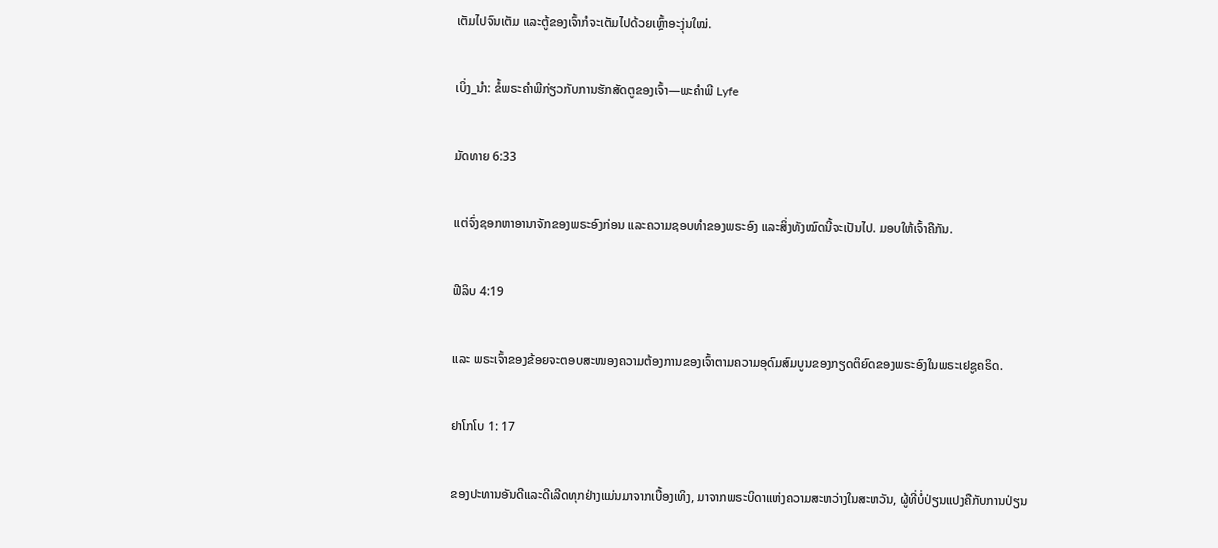ເຕັມໄປຈົນເຕັມ ແລະຕູ້ຂອງເຈົ້າກໍຈະເຕັມໄປດ້ວຍເຫຼົ້າອະງຸ່ນໃໝ່.

ເບິ່ງ_ນຳ: ຂໍ້ພຣະຄໍາພີກ່ຽວກັບການຮັກສັດຕູຂອງເຈົ້າ—ພະຄໍາພີ Lyfe

ມັດທາຍ 6:33

ແຕ່ຈົ່ງຊອກຫາອານາຈັກຂອງພຣະອົງກ່ອນ ແລະຄວາມຊອບທຳຂອງພຣະອົງ ແລະສິ່ງທັງໝົດນີ້ຈະເປັນໄປ. ມອບໃຫ້ເຈົ້າຄືກັນ.

ຟີລິບ 4:19

ແລະ ພຣະເຈົ້າຂອງຂ້ອຍຈະຕອບສະໜອງຄວາມຕ້ອງການຂອງເຈົ້າຕາມຄວາມອຸດົມສົມບູນຂອງກຽດຕິຍົດຂອງພຣະອົງໃນພຣະເຢຊູຄຣິດ.

ຢາໂກໂບ 1: 17

ຂອງປະທານອັນດີແລະດີເລີດທຸກຢ່າງແມ່ນມາຈາກເບື້ອງເທິງ, ມາຈາກພຣະບິດາແຫ່ງຄວາມສະຫວ່າງໃນສະຫວັນ, ຜູ້ທີ່ບໍ່ປ່ຽນແປງຄືກັບການປ່ຽນ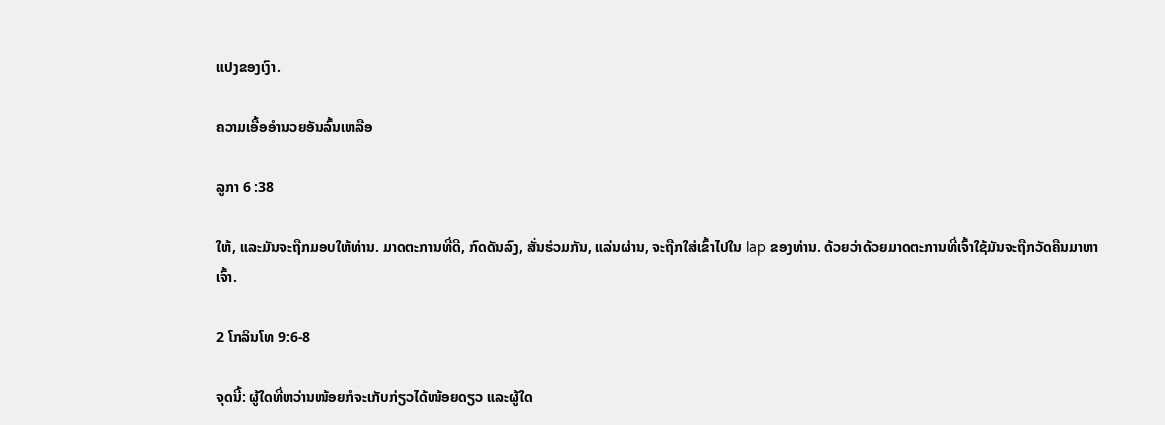ແປງຂອງເງົາ.

ຄວາມເອື້ອອຳນວຍອັນລົ້ນເຫລືອ

ລູກາ 6 :38

ໃຫ້, ແລະມັນຈະຖືກມອບໃຫ້ທ່ານ. ມາດຕະການທີ່ດີ, ກົດດັນລົງ, ສັ່ນຮ່ວມກັນ, ແລ່ນຜ່ານ, ຈະຖືກໃສ່ເຂົ້າໄປໃນ lap ຂອງທ່ານ. ດ້ວຍວ່າດ້ວຍມາດຕະການທີ່ເຈົ້າໃຊ້ມັນຈະຖືກວັດຄືນມາຫາເຈົ້າ.

2 ໂກລິນໂທ 9:6-8

ຈຸດນີ້: ຜູ້ໃດທີ່ຫວ່ານໜ້ອຍກໍຈະເກັບກ່ຽວໄດ້ໜ້ອຍດຽວ ແລະຜູ້ໃດ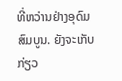ທີ່ຫວ່ານຢ່າງອຸດົມສົມບູນ. ຍັງຈະເກັບກ່ຽວ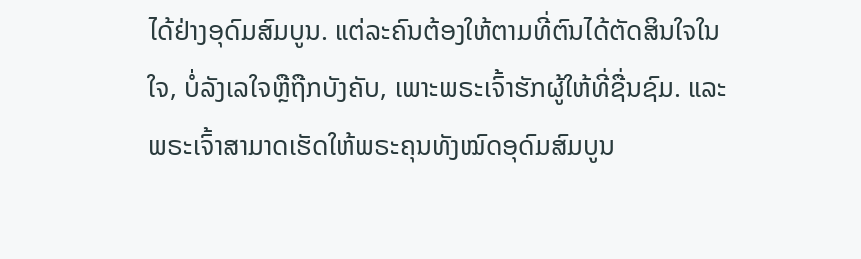ໄດ້ຢ່າງອຸດົມສົມບູນ. ແຕ່ລະຄົນຕ້ອງໃຫ້ຕາມທີ່ຕົນໄດ້ຕັດສິນໃຈໃນໃຈ, ບໍ່ລັງເລໃຈຫຼືຖືກບັງຄັບ, ເພາະພຣະເຈົ້າຮັກຜູ້ໃຫ້ທີ່ຊື່ນຊົມ. ແລະ ພຣະເຈົ້າສາມາດເຮັດໃຫ້ພຣະຄຸນທັງໝົດອຸດົມສົມບູນ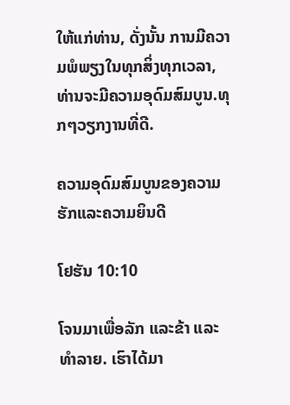ໃຫ້ແກ່ທ່ານ, ດັ່ງນັ້ນ ການມີຄວາມພໍພຽງໃນທຸກສິ່ງທຸກເວລາ, ທ່ານຈະມີຄວາມອຸດົມສົມບູນ.ທຸກໆວຽກງານທີ່ດີ.

ຄວາມອຸດົມສົມບູນຂອງຄວາມຮັກແລະຄວາມຍິນດີ

ໂຢຮັນ 10:10

ໂຈນມາເພື່ອລັກ ແລະຂ້າ ແລະທໍາລາຍ. ເຮົາໄດ້ມາ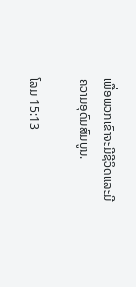ເພື່ອພວກເຂົາຈະມີຊີວິດແລະມີຄວາມອຸດົມສົມບູນ.

ໂລມ 15:13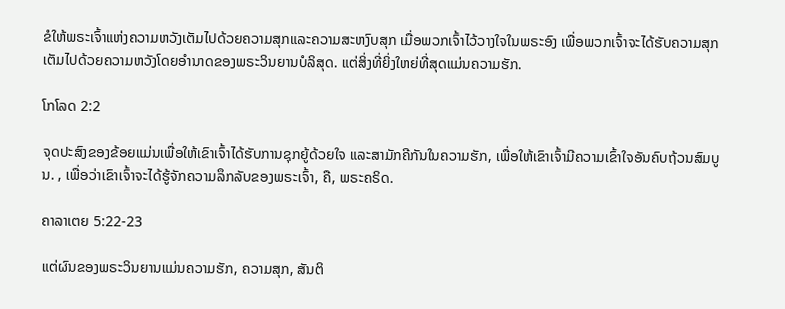ຂໍໃຫ້ພຣະເຈົ້າແຫ່ງຄວາມຫວັງເຕັມໄປດ້ວຍຄວາມສຸກແລະຄວາມສະຫງົບສຸກ ເມື່ອພວກເຈົ້າໄວ້ວາງໃຈໃນພຣະອົງ ເພື່ອພວກເຈົ້າຈະໄດ້ຮັບຄວາມສຸກ ເຕັມໄປດ້ວຍຄວາມຫວັງໂດຍອຳນາດຂອງພຣະວິນຍານບໍລິສຸດ. ແຕ່ສິ່ງທີ່ຍິ່ງໃຫຍ່ທີ່ສຸດແມ່ນຄວາມຮັກ.

ໂກໂລດ 2:2

ຈຸດປະສົງຂອງຂ້ອຍແມ່ນເພື່ອໃຫ້ເຂົາເຈົ້າໄດ້ຮັບການຊຸກຍູ້ດ້ວຍໃຈ ແລະສາມັກຄີກັນໃນຄວາມຮັກ, ເພື່ອໃຫ້ເຂົາເຈົ້າມີຄວາມເຂົ້າໃຈອັນຄົບຖ້ວນສົມບູນ. , ເພື່ອວ່າເຂົາເຈົ້າຈະໄດ້ຮູ້ຈັກຄວາມລຶກລັບຂອງພຣະເຈົ້າ, ຄື, ພຣະຄຣິດ.

ຄາລາເຕຍ 5:22-23

ແຕ່ຜົນຂອງພຣະວິນຍານແມ່ນຄວາມຮັກ, ຄວາມສຸກ, ສັນຕິ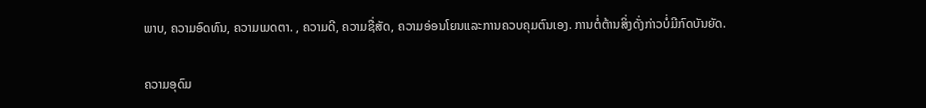ພາບ, ຄວາມອົດທົນ, ຄວາມເມດຕາ. , ຄວາມດີ, ຄວາມຊື່ສັດ, ຄວາມອ່ອນໂຍນແລະການຄວບຄຸມຕົນເອງ. ການຕໍ່ຕ້ານສິ່ງດັ່ງກ່າວບໍ່ມີກົດບັນຍັດ.

ຄວາມອຸດົມ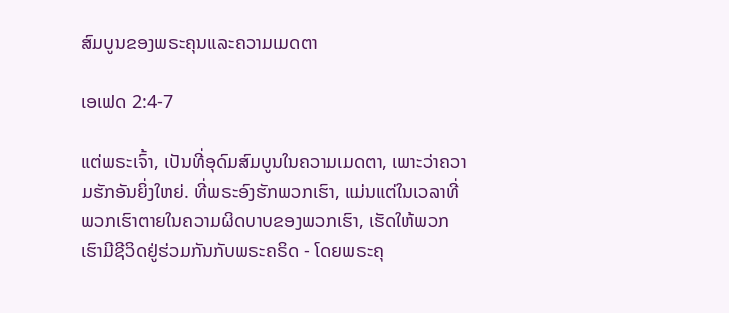ສົມບູນຂອງພຣະຄຸນແລະຄວາມເມດຕາ

ເອເຟດ 2:4-7

ແຕ່ພຣະເຈົ້າ, ເປັນທີ່ອຸດົມສົມບູນໃນຄວາມເມດຕາ, ເພາະວ່າຄວາມຮັກອັນຍິ່ງໃຫຍ່. ທີ່ພຣະອົງຮັກພວກເຮົາ, ແມ່ນແຕ່ໃນເວລາທີ່ພວກເຮົາຕາຍໃນຄວາມຜິດບາບຂອງພວກເຮົາ, ເຮັດໃຫ້ພວກເຮົາມີຊີວິດຢູ່ຮ່ວມກັນກັບພຣະຄຣິດ - ໂດຍພຣະຄຸ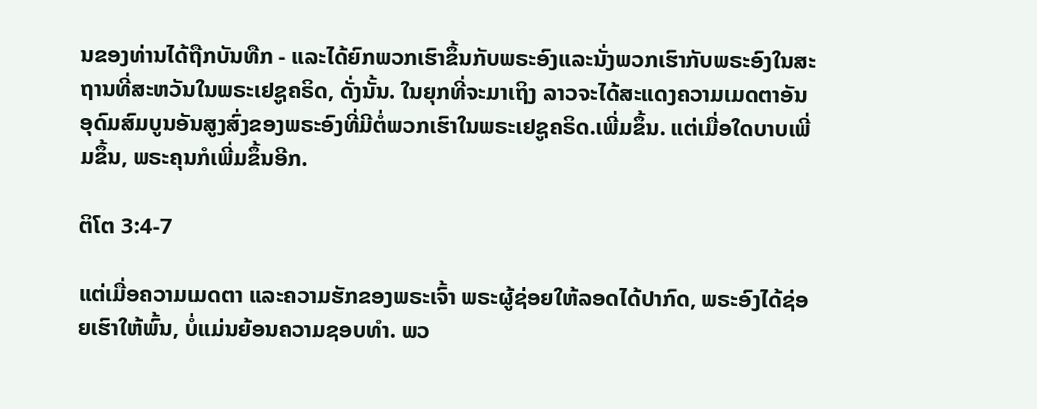ນຂອງທ່ານໄດ້ຖືກບັນທືກ - ແລະໄດ້ຍົກພວກເຮົາຂຶ້ນກັບພຣະອົງແລະນັ່ງພວກເຮົາກັບພຣະອົງໃນສະຖານທີ່ສະຫວັນໃນພຣະເຢຊູຄຣິດ, ດັ່ງນັ້ນ. ໃນຍຸກທີ່ຈະມາເຖິງ ລາວຈະໄດ້ສະແດງຄວາມເມດຕາອັນອຸດົມສົມບູນອັນສູງສົ່ງຂອງພຣະອົງທີ່ມີຕໍ່ພວກເຮົາໃນພຣະເຢຊູຄຣິດ.ເພີ່ມຂຶ້ນ. ແຕ່ເມື່ອໃດບາບເພີ່ມຂຶ້ນ, ພຣະຄຸນກໍເພີ່ມຂຶ້ນອີກ.

ຕິໂຕ 3:4-7

ແຕ່ເມື່ອຄວາມເມດຕາ ແລະຄວາມຮັກຂອງພຣະເຈົ້າ ພຣະຜູ້ຊ່ອຍໃຫ້ລອດໄດ້ປາກົດ, ພຣະອົງໄດ້ຊ່ອຍເຮົາໃຫ້ພົ້ນ, ບໍ່ແມ່ນຍ້ອນຄວາມຊອບທໍາ. ພວ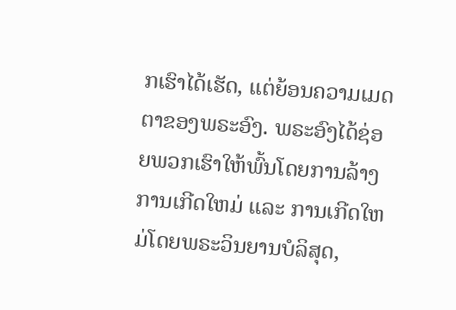ກເຮົາໄດ້ເຮັດ, ແຕ່ຍ້ອນຄວາມເມດຕາຂອງພຣະອົງ. ພຣະອົງໄດ້ຊ່ອຍພວກເຮົາໃຫ້ພົ້ນໂດຍການລ້າງການເກີດໃຫມ່ ແລະ ການເກີດໃຫມ່ໂດຍພຣະວິນຍານບໍລິສຸດ,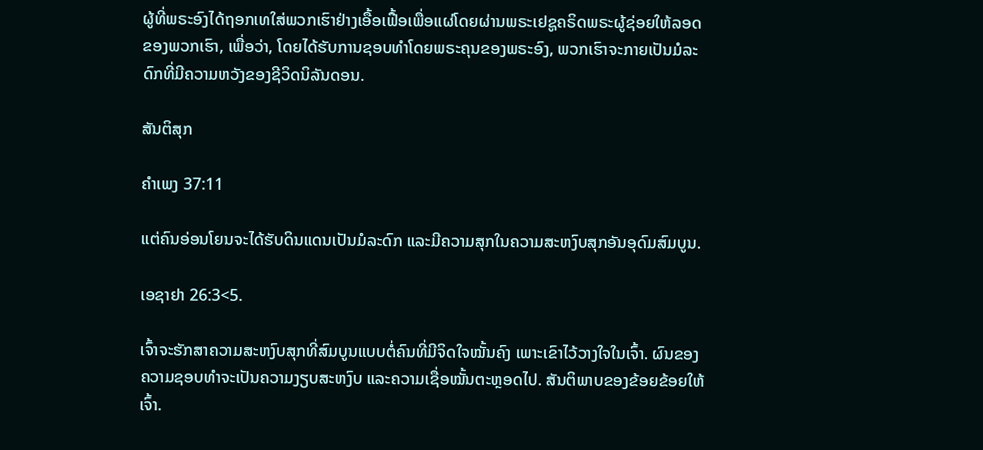ຜູ້ທີ່ພຣະອົງໄດ້ຖອກເທໃສ່ພວກເຮົາຢ່າງເອື້ອເຟື້ອເພື່ອແຜ່ໂດຍຜ່ານພຣະເຢຊູຄຣິດພຣະຜູ້ຊ່ອຍໃຫ້ລອດຂອງພວກເຮົາ, ເພື່ອວ່າ, ໂດຍໄດ້ຮັບການຊອບທໍາໂດຍພຣະຄຸນຂອງພຣະອົງ, ພວກເຮົາຈະກາຍເປັນມໍລະດົກທີ່ມີຄວາມຫວັງຂອງຊີວິດນິລັນດອນ.

ສັນຕິສຸກ

ຄຳເພງ 37:11

ແຕ່ຄົນອ່ອນໂຍນຈະໄດ້ຮັບດິນແດນເປັນມໍລະດົກ ແລະມີຄວາມສຸກໃນຄວາມສະຫງົບສຸກອັນອຸດົມສົມບູນ.

ເອຊາຢາ 26:3<5.

ເຈົ້າຈະຮັກສາຄວາມສະຫງົບສຸກທີ່ສົມບູນແບບຕໍ່ຄົນທີ່ມີຈິດໃຈໝັ້ນຄົງ ເພາະເຂົາໄວ້ວາງໃຈໃນເຈົ້າ. ຜົນຂອງຄວາມຊອບທຳຈະເປັນຄວາມງຽບສະຫງົບ ແລະຄວາມເຊື່ອໝັ້ນຕະຫຼອດໄປ. ສັນຕິພາບຂອງຂ້ອຍຂ້ອຍໃຫ້ເຈົ້າ.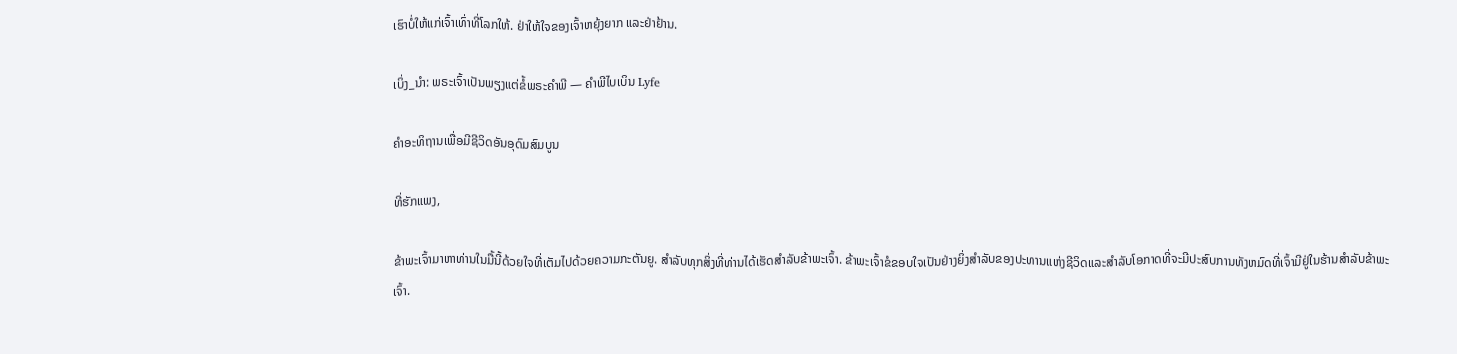ເຮົາບໍ່ໃຫ້ແກ່ເຈົ້າເທົ່າທີ່ໂລກໃຫ້. ຢ່າໃຫ້ໃຈຂອງເຈົ້າຫຍຸ້ງຍາກ ແລະຢ່າຢ້ານ.

ເບິ່ງ_ນຳ: ພຣະເຈົ້າເປັນພຽງແຕ່ຂໍ້ພຣະຄໍາພີ — ຄໍາພີໄບເບິນ Lyfe

ຄຳອະທິຖານເພື່ອມີຊີວິດອັນອຸດົມສົມບູນ

ທີ່ຮັກແພງ,

ຂ້າພະເຈົ້າມາຫາທ່ານໃນມື້ນີ້ດ້ວຍໃຈທີ່ເຕັມໄປດ້ວຍຄວາມກະຕັນຍູ. ສໍາລັບທຸກສິ່ງທີ່ທ່ານໄດ້ເຮັດສໍາລັບຂ້າພະເຈົ້າ. ຂ້າພະເຈົ້າຂໍຂອບໃຈເປັນຢ່າງຍິ່ງສໍາລັບຂອງປະທານແຫ່ງຊີວິດແລະສໍາລັບໂອກາດທີ່ຈະມີປະສົບການທັງຫມົດທີ່ເຈົ້າມີຢູ່ໃນຮ້ານສໍາລັບຂ້າພະເຈົ້າ.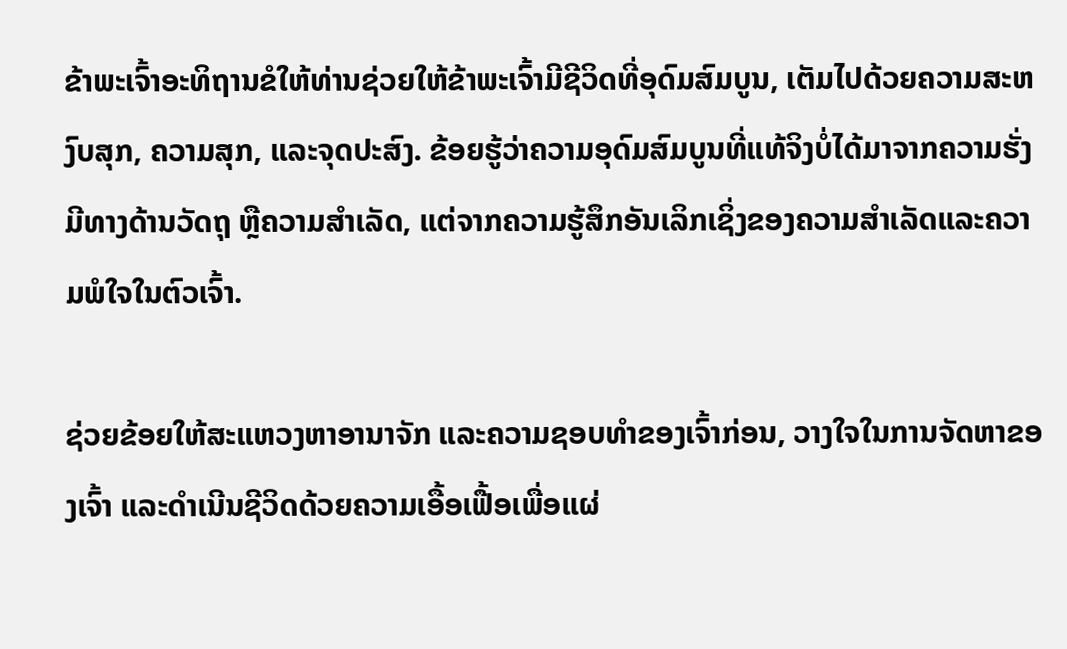ຂ້າພະເຈົ້າອະທິຖານຂໍໃຫ້ທ່ານຊ່ວຍໃຫ້ຂ້າພະເຈົ້າມີຊີວິດທີ່ອຸດົມສົມບູນ, ເຕັມໄປດ້ວຍຄວາມສະຫງົບສຸກ, ຄວາມສຸກ, ແລະຈຸດປະສົງ. ຂ້ອຍຮູ້ວ່າຄວາມອຸດົມສົມບູນທີ່ແທ້ຈິງບໍ່ໄດ້ມາຈາກຄວາມຮັ່ງມີທາງດ້ານວັດຖຸ ຫຼືຄວາມສໍາເລັດ, ແຕ່ຈາກຄວາມຮູ້ສຶກອັນເລິກເຊິ່ງຂອງຄວາມສຳເລັດແລະຄວາມພໍໃຈໃນຕົວເຈົ້າ.

ຊ່ວຍຂ້ອຍໃຫ້ສະແຫວງຫາອານາຈັກ ແລະຄວາມຊອບທຳຂອງເຈົ້າກ່ອນ, ວາງໃຈໃນການຈັດຫາຂອງເຈົ້າ ແລະດຳເນີນຊີວິດດ້ວຍຄວາມເອື້ອເຟື້ອເພື່ອແຜ່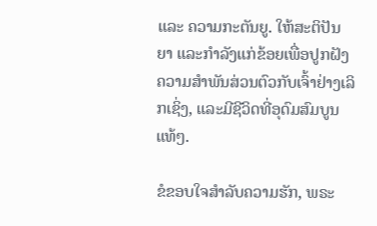ແລະ ຄວາມກະຕັນຍູ. ໃຫ້ສະຕິປັນຍາ ແລະກຳລັງແກ່ຂ້ອຍເພື່ອປູກຝັງຄວາມສຳພັນສ່ວນຕົວກັບເຈົ້າຢ່າງເລິກເຊິ່ງ, ແລະມີຊີວິດທີ່ອຸດົມສົມບູນແທ້ໆ.

ຂໍຂອບໃຈສຳລັບຄວາມຮັກ, ພຣະ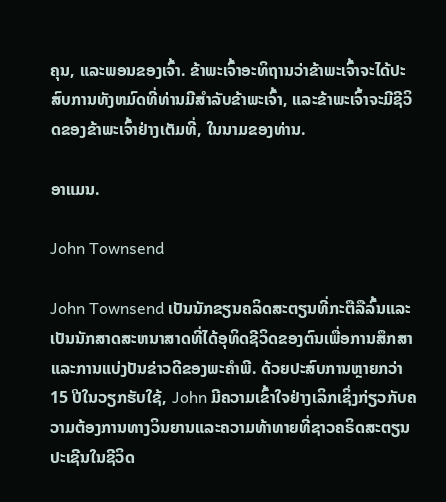ຄຸນ, ແລະພອນຂອງເຈົ້າ. ຂ້າພະເຈົ້າອະທິຖານວ່າຂ້າພະເຈົ້າຈະໄດ້ປະສົບການທັງຫມົດທີ່ທ່ານມີສໍາລັບຂ້າພະເຈົ້າ, ແລະຂ້າພະເຈົ້າຈະມີຊີວິດຂອງຂ້າພະເຈົ້າຢ່າງເຕັມທີ່, ໃນນາມຂອງທ່ານ.

ອາແມນ.

John Townsend

John Townsend ເປັນນັກຂຽນຄລິດສະຕຽນທີ່ກະຕືລືລົ້ນແລະເປັນນັກສາດສະຫນາສາດທີ່ໄດ້ອຸທິດຊີວິດຂອງຕົນເພື່ອການສຶກສາແລະການແບ່ງປັນຂ່າວດີຂອງພະຄໍາພີ. ດ້ວຍປະສົບການຫຼາຍກວ່າ 15 ປີໃນວຽກຮັບໃຊ້, John ມີຄວາມເຂົ້າໃຈຢ່າງເລິກເຊິ່ງກ່ຽວກັບຄວາມຕ້ອງການທາງວິນຍານແລະຄວາມທ້າທາຍທີ່ຊາວຄຣິດສະຕຽນປະເຊີນໃນຊີວິດ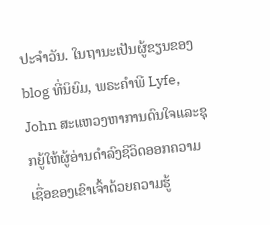ປະຈໍາວັນ. ໃນຖານະເປັນຜູ້ຂຽນຂອງ blog ທີ່ນິຍົມ, ພຣະຄໍາພີ Lyfe, John ສະແຫວງຫາການດົນໃຈແລະຊຸກຍູ້ໃຫ້ຜູ້ອ່ານດໍາລົງຊີວິດອອກຄວາມເຊື່ອຂອງເຂົາເຈົ້າດ້ວຍຄວາມຮູ້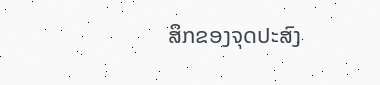ສຶກຂອງຈຸດປະສົງ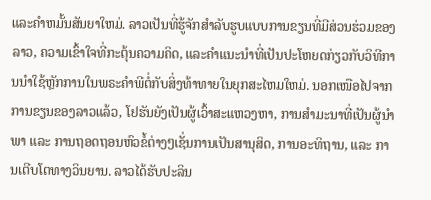ແລະຄໍາຫມັ້ນສັນຍາໃຫມ່. ລາວເປັນທີ່ຮູ້ຈັກສໍາລັບຮູບແບບການຂຽນທີ່ມີສ່ວນຮ່ວມຂອງລາວ, ຄວາມເຂົ້າໃຈທີ່ກະຕຸ້ນຄວາມຄິດ, ແລະຄໍາແນະນໍາທີ່ເປັນປະໂຫຍດກ່ຽວກັບວິທີການນໍາໃຊ້ຫຼັກການໃນພຣະຄໍາພີຕໍ່ກັບສິ່ງທ້າທາຍໃນຍຸກສະໄຫມໃຫມ່. ນອກເໜືອໄປຈາກການຂຽນຂອງລາວແລ້ວ, ໂຢຮັນຍັງເປັນຜູ້ເວົ້າສະແຫວງຫາ, ການສຳມະນາທີ່ເປັນຜູ້ນຳພາ ແລະ ການຖອດຖອນຫົວຂໍ້ຕ່າງໆເຊັ່ນການເປັນສານຸສິດ, ການອະທິຖານ, ແລະ ການເຕີບໂຕທາງວິນຍານ. ລາວໄດ້ຮັບປະລິນ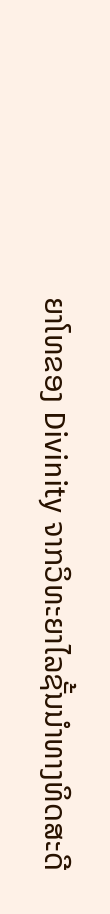ຍາໂທຂອງ Divinity ຈາກວິທະຍາໄລຊັ້ນນໍາທາງທິດສະດີ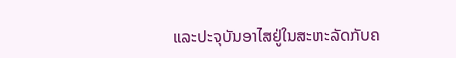ແລະປະຈຸບັນອາໄສຢູ່ໃນສະຫະລັດກັບຄ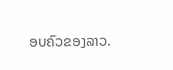ອບຄົວຂອງລາວ.